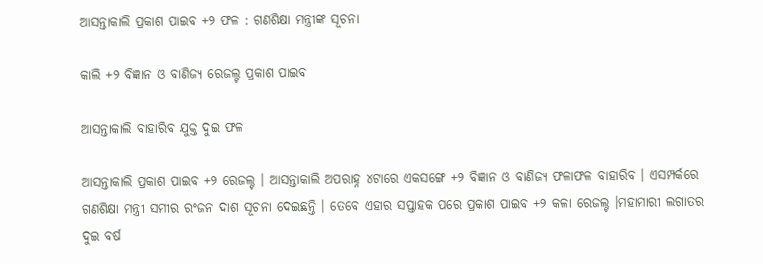ଆସନ୍ତାକାଲି ପ୍ରକାଶ ପାଇବ +୨ ଫଳ : ଗଣଶିକ୍ଷା ମନ୍ତ୍ରୀଙ୍କ ସୂଚନା

କାଲି +୨ ବିଜ୍ଞାନ ଓ ବାଣିଜ୍ୟ ରେଜଲ୍ଟ ପ୍ରକାଶ ପାଇବ

ଆସନ୍ତାକାଲି ବାହାରିବ ଯୁକ୍ତ ଦୁଇ ଫଳ

ଆସନ୍ତାକାଲି ପ୍ରକାଶ ପାଇବ +୨ ରେଜଲ୍ଟ । ଆସନ୍ତାକାଲି ଅପରାହ୍ନ ୪ଟାରେ ଏକସଙ୍ଗେ +୨ ବିଜ୍ଞାନ ଓ ବାଣିଜ୍ୟ ଫଳାଫଳ ବାହାରିବ । ଏସମ୍ପର୍କରେ ଗଣଶିକ୍ଷା ମନ୍ତ୍ରୀ ସମୀର ରଂଜନ ଦାଶ ସୂଚନା ଦେଇଛନ୍ତି । ତେବେ ଏହାର ସପ୍ତାହକ ପରେ ପ୍ରକାଶ ପାଇବ +୨ କଳା ରେଜଲ୍ଟ ।ମହାମାରୀ ଲଗାତର ଦୁଇ ବର୍ଷ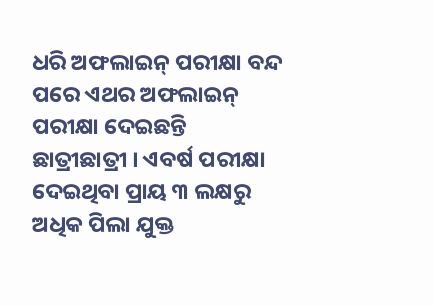ଧରି ଅଫଲାଇନ୍ ପରୀକ୍ଷା ବନ୍ଦ ପରେ ଏଥର ଅଫଲାଇନ୍  ପରୀକ୍ଷା ଦେଇଛନ୍ତି ଛାତ୍ରୀଛାତ୍ରୀ । ଏବର୍ଷ ପରୀକ୍ଷା ଦେଇଥିବା ପ୍ରାୟ ୩ ଲକ୍ଷରୁ ଅଧିକ ପିଲା ଯୁକ୍ତ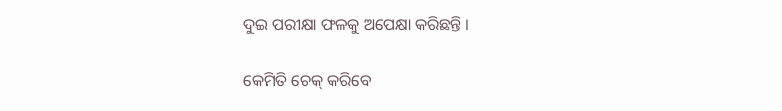ଦୁଇ ପରୀକ୍ଷା ଫଳକୁ ଅପେକ୍ଷା କରିଛନ୍ତି ।

କେମିତି ଚେକ୍‌ କରିବେ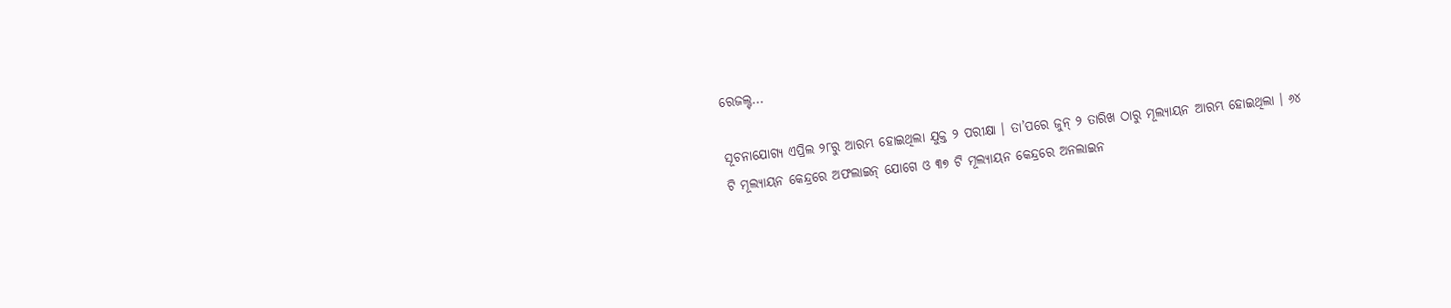ରେଜଲ୍ଟ...

ସୂଚନାଯୋଗ୍ୟ ଏପ୍ରିଲ ୨୮ରୁ ଆରମ୍ଭ ହୋଇଥିଲା ଯୁକ୍ତ ୨ ପରୀକ୍ଷା । ତା’ପରେ ଜୁନ୍‌ ୨ ତାରିଖ ଠାରୁ ମୂଲ୍ୟାୟନ ଆରମ୍ଭ ହୋଇଥିଲା । ୬୪ ଟି ମୂଲ୍ୟାୟନ କେନ୍ଦ୍ରରେ ଅଫଲାଇନ୍‌ ଯୋଗେ ଓ ୩୭ ଟି ମୂଲ୍ୟାୟନ କେନ୍ଦ୍ରରେ ଅନଲାଇନ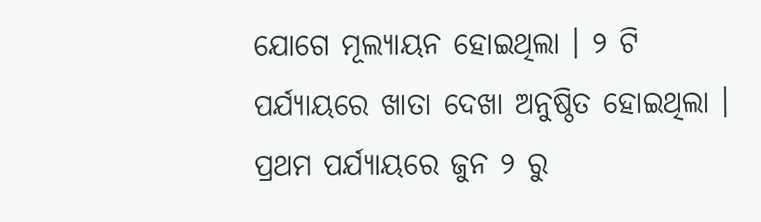ଯୋଗେ ମୂଲ୍ୟାୟନ ହୋଇଥିଲା । ୨ ଟି ପର୍ଯ୍ୟାୟରେ ଖାତା ଦେଖା ଅନୁଷ୍ଠିତ ହୋଇଥିଲା । ପ୍ରଥମ ପର୍ଯ୍ୟାୟରେ ଜୁନ ୨ ରୁ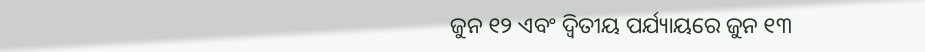ଜୁନ ୧୨ ଏବଂ ଦ୍ୱିତୀୟ ପର୍ଯ୍ୟାୟରେ ଜୁନ ୧୩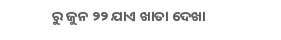ରୁ ଜୁନ ୨୨ ଯାଏ ଖାତା ଦେଖା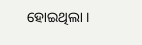ହୋଇଥିଲା ।